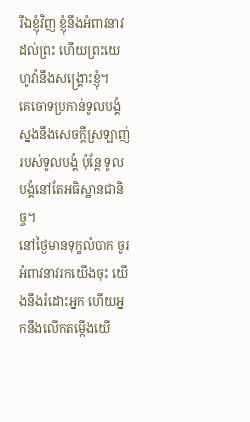រីឯខ្ញុំវិញ ខ្ញុំនឹងអំពាវនាវដល់ព្រះ ហើយព្រះយេហូវ៉ានឹងសង្គ្រោះខ្ញុំ។
គេចោទប្រកាន់ទូលបង្គំ ស្នងនឹងសេចក្ដីស្រឡាញ់របស់ទូលបង្គំ ប៉ុន្តែ ទូលបង្គំនៅតែអធិស្ឋានជានិច្ច។
នៅថ្ងៃមានទុក្ខលំបាក ចូរអំពាវនាវរកយើងចុះ យើងនឹងរំដោះអ្នក ហើយអ្នកនឹងលើកតម្កើងយើ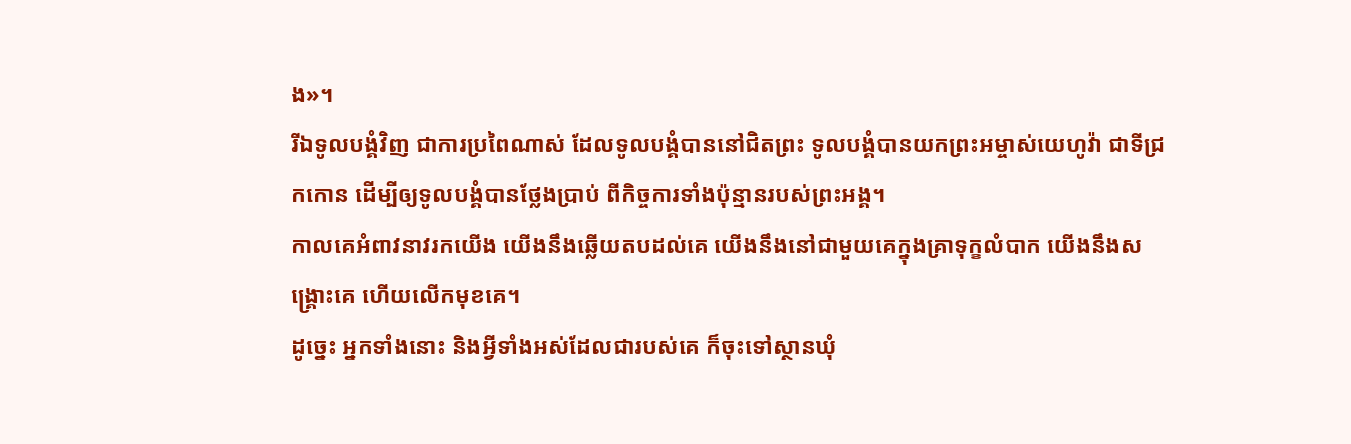ង»។
រីឯទូលបង្គំវិញ ជាការប្រពៃណាស់ ដែលទូលបង្គំបាននៅជិតព្រះ ទូលបង្គំបានយកព្រះអម្ចាស់យេហូវ៉ា ជាទីជ្រកកោន ដើម្បីឲ្យទូលបង្គំបានថ្លែងប្រាប់ ពីកិច្ចការទាំងប៉ុន្មានរបស់ព្រះអង្គ។
កាលគេអំពាវនាវរកយើង យើងនឹងឆ្លើយតបដល់គេ យើងនឹងនៅជាមួយគេក្នុងគ្រាទុក្ខលំបាក យើងនឹងសង្គ្រោះគេ ហើយលើកមុខគេ។
ដូច្នេះ អ្នកទាំងនោះ និងអ្វីទាំងអស់ដែលជារបស់គេ ក៏ចុះទៅស្ថានឃុំ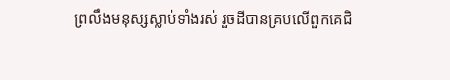ព្រលឹងមនុស្សស្លាប់ទាំងរស់ រួចដីបានគ្របលើពួកគេជិ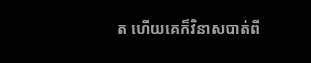ត ហើយគេក៏វិនាសបាត់ពី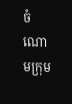ចំណោមក្រុម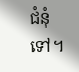ជំនុំទៅ។